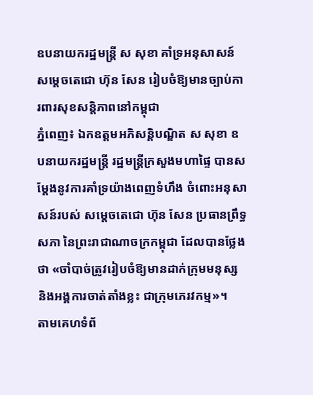ឧបនាយករដ្ឋមន្ដ្រី ស សុខា គាំទ្រអនុសាសន៍ សម្តេចតេជោ ហ៊ុន សែន រៀបចំឱ្យមានច្បាប់ការពារសុខសន្តិភាពនៅកម្ពុជា
ភ្នំពេញ៖ ឯកឧត្តមអភិសន្ដិបណ្ឌិត ស សុខា ឧបនាយករដ្ឋមន្ដ្រី រដ្ឋមន្ដ្រីក្រសួងមហាផ្ទៃ បានសម្ដែងនូវការគាំទ្រយ៉ាងពេញទំហឹង ចំពោះអនុសាសន៍របស់ សម្ដេចតេជោ ហ៊ុន សែន ប្រធានព្រឹទ្ធសភា នៃព្រះរាជាណាចក្រកម្ពុជា ដែលបានថ្លែងថា «ចាំបាច់ត្រូវរៀបចំឱ្យមានដាក់ក្រុមមនុស្ស និងអង្គការចាត់តាំងខ្លះ ជាក្រុមភេរវកម្ម»។
តាមគេហទំព័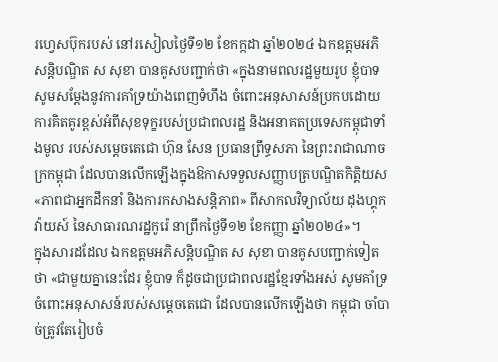រហ្វេសប៊ុករបស់ នៅរសៀលថ្ងៃទី១២ ខែកក្កដា ឆ្នាំ២០២៤ ឯកឧត្តមអភិសន្ដិបណ្ឌិត ស សុខា បានគូសបញ្ជាក់ថា «ក្នុងនាមពលរដ្ឋមួយរូប ខ្ញុំបាទសូមសម្តែងនូវការគាំទ្រយ៉ាងពេញទំហឹង ចំពោះអនុសាសន៍ប្រកបដោយការគិតគូរខ្ពស់អំពីសុខទុក្ខរបស់ប្រជាពលរដ្ឋ និងអនាគតប្រទេសកម្ពុជាទាំងមូល របស់សម្តេចតេជោ ហ៊ុន សែន ប្រធានព្រឹទ្ធសភា នៃព្រះរាជាណាចក្រកម្ពុជា ដែលបានលើកឡើងក្នុងឱកាសទទួលសញ្ញាបត្របណ្ឌិតកិត្តិយស «ភាពជាអ្នកដឹកនាំ និងការកសាងសន្តិភាព» ពីសាកលវិទ្យាល័យ ដុងហ្គុកវ៉ាយស៍ នៃសាធារណរដ្ឋកូរ៉េ នាព្រឹកថ្ងៃទី១២ ខែកញ្ញា ឆ្នាំ២០២៤»។
ក្នុងសារដដែល ឯកឧត្តមអភិសន្ដិបណ្ឌិត ស សុខា បានគូសបញ្ជាក់ទៀតថា «ជាមួយគ្នានេះដែរ ខ្ញុំបាទ ក៏ដូចជាប្រជាពលរដ្ឋខ្មែរទាំងអស់ សូមគាំទ្រចំពោះអនុសាសន៍របស់សម្តេចតេជោ ដែលបានលើកឡើងថា កម្ពុជា ចាំបាច់ត្រូវតែរៀបចំ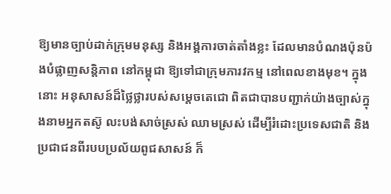ឱ្យមានច្បាប់ដាក់ក្រុមមនុស្ស និងអង្គការចាត់តាំងខ្លះ ដែលមានបំណងប៉ុនប៉ងបំផ្លាញសន្តិភាព នៅកម្ពុជា ឱ្យទៅជាក្រុមភារវកម្ម នៅពេលខាងមុខ។ ក្នុងនោះ អនុសាសន៍ដ៏ថ្លៃថ្លារបស់សម្តេចតេជោ ពិតជាបានបញ្ជាក់យ៉ាងច្បាស់ក្នុងនាមអ្នកតស៊ូ លះបង់សាច់ស្រស់ ឈាមស្រស់ ដើម្បីរំដោះប្រទេសជាតិ និងប្រជាជនពីរបបប្រល័យពូជសាសន៍ ក៏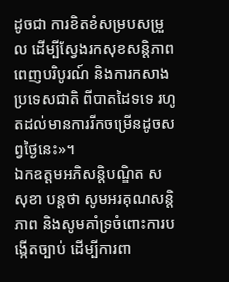ដូចជា ការខិតខំសម្របសម្រួល ដើម្បីស្វែងរកសុខសន្តិភាពពេញបរិបូរណ៍ និងការកសាងប្រទេសជាតិ ពីបាតដៃទទេ រហូតដល់មានការរីកចម្រើនដូចសព្វថ្ងៃនេះ»។
ឯកឧត្តមអភិសន្ដិបណ្ឌិត ស សុខា បន្ដថា សូមអរគុណសន្តិភាព និងសូមគាំទ្រចំពោះការបង្កើតច្បាប់ ដើម្បីការពា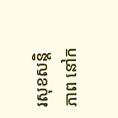រសុខសន្តិភាព នៅក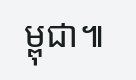ម្ពុជា៕